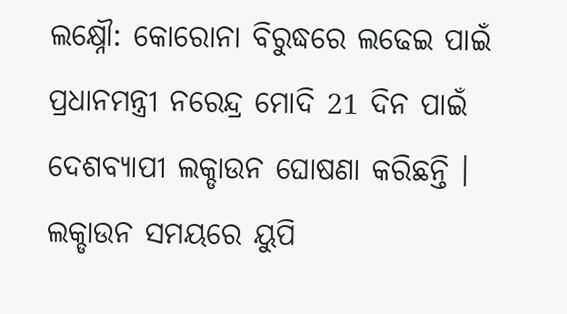ଲକ୍ଷ୍ନୌ: କୋରୋନା ବିରୁଦ୍ଧରେ ଲଢେଇ ପାଇଁ ପ୍ରଧାନମନ୍ତ୍ରୀ ନରେନ୍ଦ୍ର ମୋଦି 21 ଦିନ ପାଇଁ ଦେଶବ୍ୟାପୀ ଲକ୍ଡାଉନ ଘୋଷଣା କରିଛନ୍ତି । ଲକ୍ଡାଉନ ସମୟରେ ୟୁପି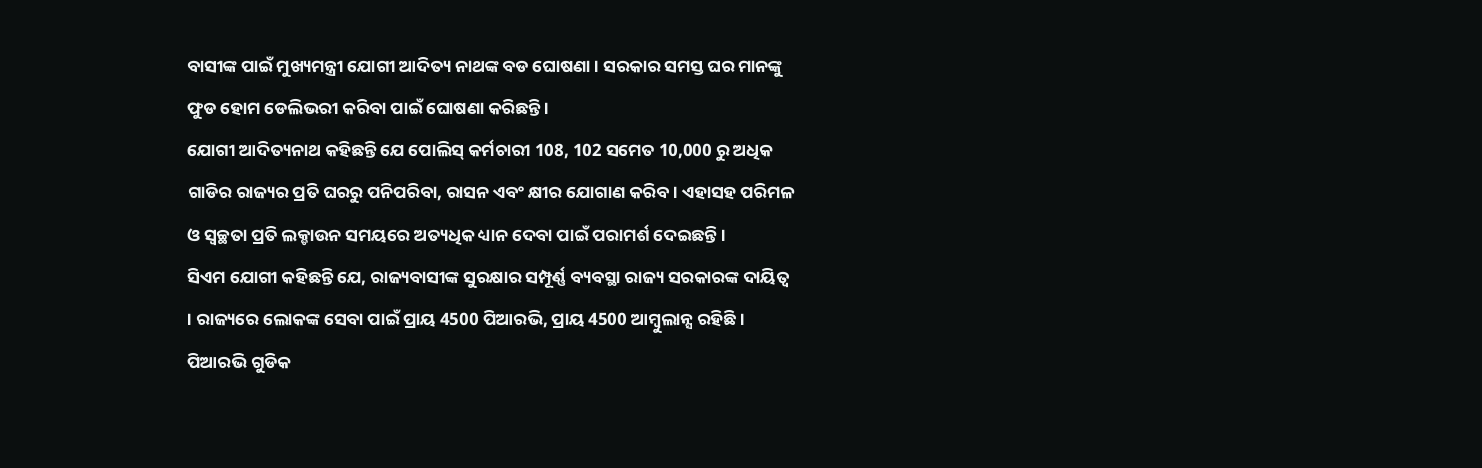ବାସୀଙ୍କ ପାଇଁ ମୁଖ୍ୟମନ୍ତ୍ରୀ ଯୋଗୀ ଆଦିତ୍ୟ ନାଥଙ୍କ ବଡ ଘୋଷଣା । ସରକାର ସମସ୍ତ ଘର ମାନଙ୍କୁ ଫୁଡ ହୋମ ଡେଲିଭରୀ କରିବା ପାଇଁ ଘୋଷଣା କରିଛନ୍ତି ।
ଯୋଗୀ ଆଦିତ୍ୟନାଥ କହିଛନ୍ତି ଯେ ପୋଲିସ୍ କର୍ମଚାରୀ 108, 102 ସମେତ 10,000 ରୁ ଅଧିକ ଗାଡିର ରାଜ୍ୟର ପ୍ରତି ଘରରୁ ପନିପରିବା, ରାସନ ଏବଂ କ୍ଷୀର ଯୋଗାଣ କରିବ । ଏହାସହ ପରିମଳ ଓ ସ୍ବଚ୍ଛତା ପ୍ରତି ଲକ୍ଡାଉନ ସମୟରେ ଅତ୍ୟଧିକ ଧ୍ୟାନ ଦେବା ପାଇଁ ପରାମର୍ଶ ଦେଇଛନ୍ତି ।
ସିଏମ ଯୋଗୀ କହିଛନ୍ତି ଯେ, ରାଜ୍ୟବାସୀଙ୍କ ସୁରକ୍ଷାର ସମ୍ପୂର୍ଣ୍ଣ ବ୍ୟବସ୍ଥା ରାଜ୍ୟ ସରକାରଙ୍କ ଦାୟିତ୍ବ । ରାଜ୍ୟରେ ଲୋକଙ୍କ ସେବା ପାଇଁ ପ୍ରାୟ 4500 ପିଆରଭି, ପ୍ରାୟ 4500 ଆମ୍ବୁଲାନ୍ସ ରହିଛି । ପିଆରଭି ଗୁଡିକ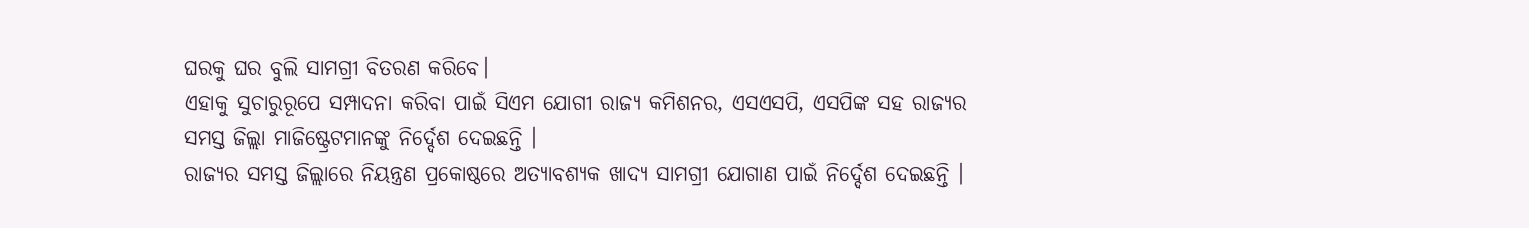ଘରକୁ ଘର ବୁଲି ସାମଗ୍ରୀ ବିତରଣ କରିବେ।
ଏହାକୁ ସୁଚାରୁରୂପେ ସମ୍ପାଦନା କରିବା ପାଇଁ ସିଏମ ଯୋଗୀ ରାଜ୍ୟ କମିଶନର, ଏସଏସପି, ଏସପିଙ୍କ ସହ ରାଜ୍ୟର ସମସ୍ତ ଜିଲ୍ଲା ମାଜିଷ୍ଟ୍ରେଟମାନଙ୍କୁ ନିର୍ଦ୍ଦେଶ ଦେଇଛନ୍ତି ।
ରାଜ୍ୟର ସମସ୍ତ ଜିଲ୍ଲାରେ ନିୟନ୍ତ୍ରଣ ପ୍ରକୋଷ୍ଠରେ ଅତ୍ୟାବଶ୍ୟକ ଖାଦ୍ୟ ସାମଗ୍ରୀ ଯୋଗାଣ ପାଇଁ ନିର୍ଦ୍ଦେଶ ଦେଇଛନ୍ତି ।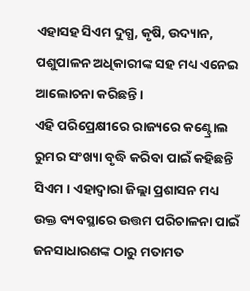ଏହାସହ ସିଏମ ଦୁଗ୍ଧ, କୃଷି, ଉଦ୍ୟାନ, ପଶୁପାଳନ ଅଧିକାରୀଙ୍କ ସହ ମଧ୍ୟ ଏନେଇ ଆଲୋଚନା କରିଛନ୍ତି ।
ଏହି ପରିପ୍ରେକ୍ଷୀରେ ରାଜ୍ୟରେ କଣ୍ଟ୍ରୋଲ ରୁମର ସଂଖ୍ୟା ବୃଦ୍ଧି କରିବା ପାଇଁ କହିଛନ୍ତି ସିଏମ । ଏହାଦ୍ବାରା ଜିଲ୍ଲା ପ୍ରଶାସନ ମଧ୍ୟ ଉକ୍ତ ବ୍ୟବସ୍ଥାରେ ଉତ୍ତମ ପରିଚାଳନା ପାଇଁ ଜନସାଧାରଣଙ୍କ ଠାରୁ ମତାମତ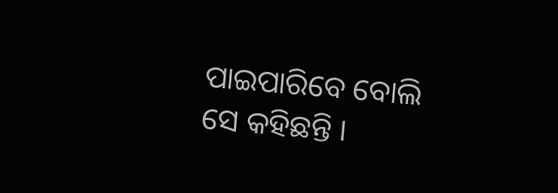ପାଇପାରିବେ ବୋଲି ସେ କହିଛନ୍ତି ।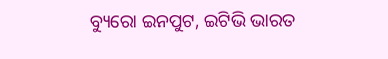ବ୍ୟୁରୋ ଇନପୁଟ, ଇଟିଭି ଭାରତ